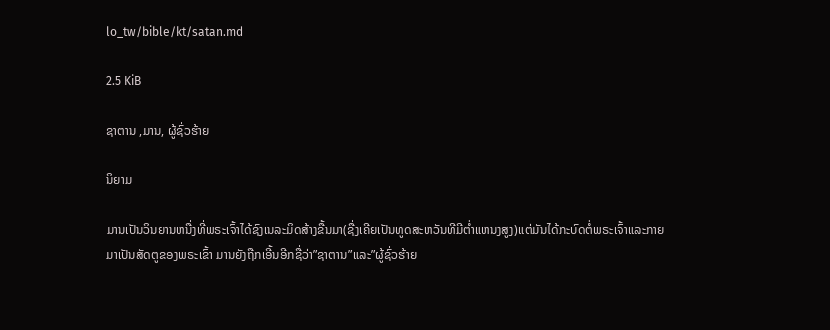lo_tw/bible/kt/satan.md

2.5 KiB

ຊາຕານ ,ມານ, ຜູ້ຊົ່ວຮ້າຍ

ນິຍາມ

ມານເປັນວິນຍານຫນື່ງທີ່ພຣະເຈົ້າໄດ້ຊົງເນລະມິດສ້າງຂື້ນມາ(ຊື່ງເຄີຍເປັນທູດສະຫວັນທີມີຕ່ຳແຫນງສູງ)ແຕ່ມັນໄດ້ກະບົດຕໍ່ພຣະເຈົ້າແລະກາຍມາເປັນສັດຕູຂອງພຣະເຂົ້າ ມານຍັງຖືກເອີ້ນອີກຊື່ວ່າ”ຊາຕານ”ແລະ”ຜູ້ຊົ່ວຮ້າຍ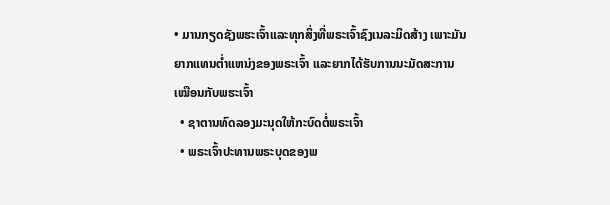• ມານກຽດຊັງພຮະເຈົ້າແລະທຸກສິ່ງທີ່ພຣະເຈົ້າຊົງເນລະມິດສ້າງ ເພາະມັນຍາກແທນຕ່ຳແຫນ່ງຂອງພຣະເຈົ້າ ແລະຍາກໄດ້ຮັບການນະມັດສະການເໝືອນກັບພຮະເຈົ້າ
  • ຊາຕານທົດລອງມະນຸດໃຫ້ກະບົດຕໍ່ພຣະເຈົ້າ
  • ພຣະເຈົ້າປະທານພຣະບຸດຂອງພ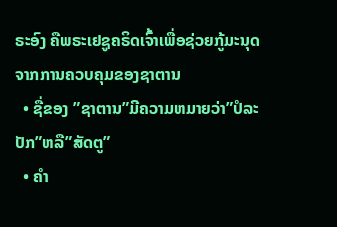ຣະອົງ ຄືພຣະເຢຊູຄຣິດເຈົ້າເພື່ອຊ່ວຍກູ້ມະນຸດຈາກການຄວບຄຸມຂອງຊາຕານ
  • ຊື່ຂອງ ”ຊາຕານ”ມີຄວາມຫມາຍວ່າ”ປໍລະປັກ”ຫລື”ສັດຕູ”
  • ຄຳ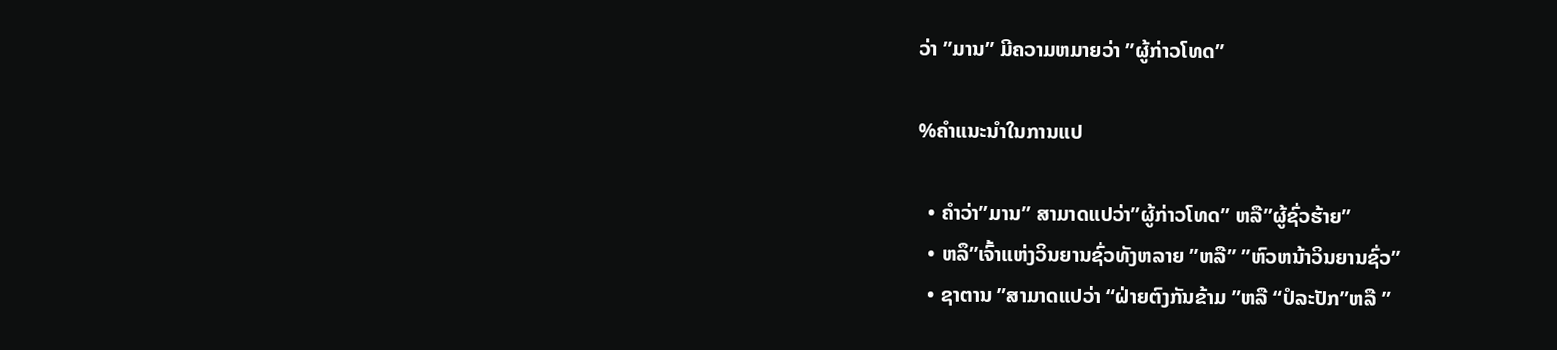ວ່າ ”ມານ” ມີຄວາມຫມາຍວ່າ ”ຜູ້ກ່າວໂທດ”

%ຄຳແນະນຳໃນການແປ

  • ຄຳວ່າ”ມານ” ສາມາດແປວ່າ”ຜູ້ກ່າວໂທດ” ຫລື”ຜູ້ຊົ່ວຮ້າຍ”
  • ຫລຶ”ເຈົ້າແຫ່ງວິນຍານຊົ່ວທັງຫລາຍ ”ຫລື” ”ຫົວຫນ້າວິນຍານຊົ່ວ”
  • ຊາຕານ ”ສາມາດແປວ່າ “ຝ່າຍຕົງກັນຂ້າມ ”ຫລື “ປໍລະປັກ”ຫລື ”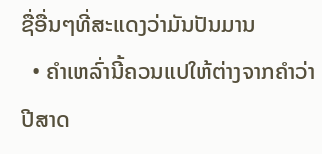ຊື່ອື່ນໆທີ່ສະແດງວ່າມັນປັນມານ
  • ຄຳເຫລົ່ານີ້ຄວນແປໃຫ້ຕ່າງຈາກຄຳວ່າປີສາດ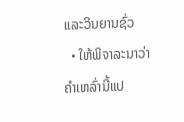ແລະວິນຍານຊົ່ວ
  • ໃຫ້ພິຈາລະນາວ່າຄຳເຫລົ່ານີ້ແປ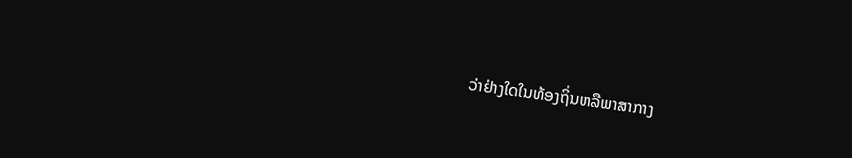ວ່າຢ່າງໃດໃນທ້ອງຖິ່ນຫລືພາສາກາງ